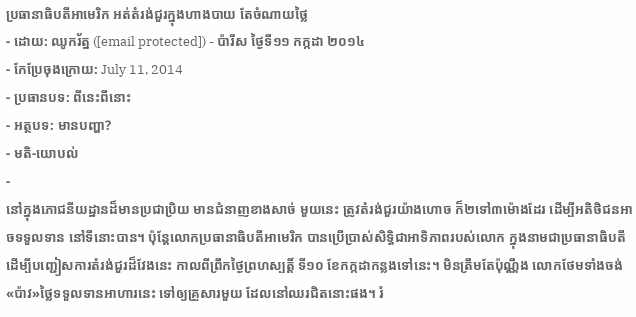ប្រធានាធិបតីអាមេរិក អត់តំរង់ជួរក្នុងហាងបាយ តែចំណាយថ្លៃ
- ដោយ: ឈូករ័ត្ន ([email protected]) - ប៉ារីស ថ្ងៃទី១១ កក្កដា ២០១៤
- កែប្រែចុងក្រោយ: July 11, 2014
- ប្រធានបទ: ពីនេះពីនោះ
- អត្ថបទ: មានបញ្ហា?
- មតិ-យោបល់
-
នៅក្នុងភោជនីយដ្ឋានដ៏មានប្រជាប្រិយ មានជំនាញខាងសាច់ មួយនេះ ត្រូវតំរង់ជួរយ៉ាងហោច ក៏២ទៅ៣ម៉ោងដែរ ដើម្បីអតិថិជនអាចទទួលទាន នៅទីនោះបាន។ ប៉ុន្តែលោកប្រធានាធិបតីអាមេរិក បានប្រើប្រាស់សិទ្ធិជាអាទិភាពរបស់លោក ក្នុងនាមជាប្រធានាធិបតី ដើម្បីបញ្ជៀសការតំរង់ជួរដ៏វែងនេះ កាលពីព្រឹកថ្ងៃព្រហស្បត្តិ៍ ទី១០ ខែកក្កដាកន្លងទៅនេះ។ មិនត្រឹមតែប៉ុណ្ណឹង លោកថែមទាំងចង់«ប៉ាវ»ថ្លៃទទួលទានអាហារនេះ ទៅឲ្យគ្រួសារមួយ ដែលនៅឈរជិតនោះផង។ រំ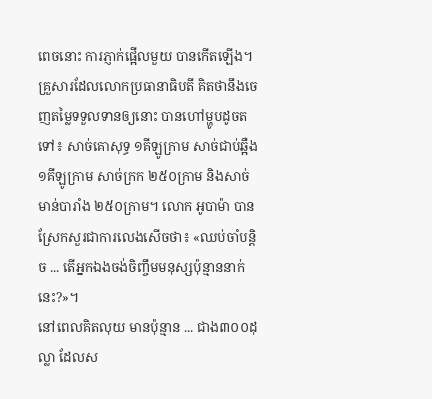ពេចនោះ ការភ្ញាក់ផ្អើលមួយ បានកើតឡើង។
គ្រួសារដែលលោកប្រធានាធិបតី គិតថានឹងចេញតម្លៃទទួលទានឲ្យនោះ បានហៅម្ហូបដូចតទៅ៖ សាច់គោសុទ្ធ ១គីឡូក្រាម សាច់ជាប់ឆ្អឺង ១គីឡូក្រាម សាច់ក្រក ២៥០ក្រាម និងសាច់មាន់បារាំង ២៥០ក្រាម។ លោក អូបាម៉ា បានស្រែកសួរជាការលេងសើចថា៖ «ឈប់ចាំបន្តិច ... តើអ្នកឯងចង់ចិញ្ចឹមមនុស្សប៉ុន្មាននាក់នេះ?»។
នៅពេលគិតលុយ មានប៉ុន្មាន ... ជាង៣០០ដុល្លា ដែលស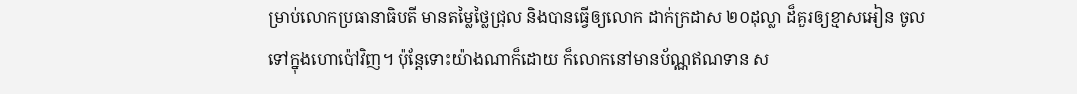ម្រាប់លោកប្រធានាធិបតី មានតម្លៃថ្លៃជ្រុល និងបានធ្វើឲ្យលោក ដាក់ក្រដាស ២០ដុល្លា ដ៏គួរឲ្យខ្មាសអៀន ចូលទៅក្នុងហោប៉ៅវិញ។ ប៉ុន្តែទោះយ៉ាងណាក៏ដោយ ក៏លោកនៅមានប័ណ្ណឥណទាន ស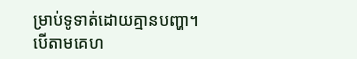ម្រាប់ទូទាត់ដោយគ្មានបញ្ហា។
បើតាមគេហ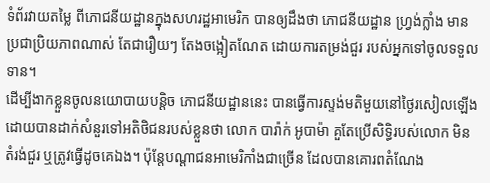ទំព័រវាយតម្លៃ ពីភោជនីយដ្ឋានក្នុងសហរដ្ឋអាមេរិក បានឲ្យដឹងថា ភោជនីយដ្ឋាន ហ្វ្រង់ក្លាំង មានប្រជាប្រិយភាពណាស់ តែជារឿយៗ តែងចង្អៀតណែត ដោយការតម្រង់ជួរ របស់អ្នកទៅចូលទទួលទាន។
ដើម្បីងាកខ្លួនចូលនយោបាយបន្តិច ភោជនីយដ្ឋាននេះ បានធ្វើការស្ទង់មតិមួយនៅថ្ងៃរសៀលឡើង ដោយបានដាក់សំនួរទៅអតិថិជនរបស់ខ្លួនថា លោក បារ៉ាក់ អូបាម៉ា គួតែប្រើសិទ្ធិរបស់លោក មិនតំរង់ជួរ ឬត្រូវធ្វើដូចគេឯង។ ប៉ុន្តែបណ្ដាជនអាមេរិកាំងជាច្រើន ដែលបានគោរពតំណែង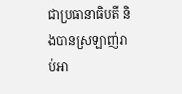ជាប្រធានាធិបតី និងបានស្រឡាញ់រាប់អា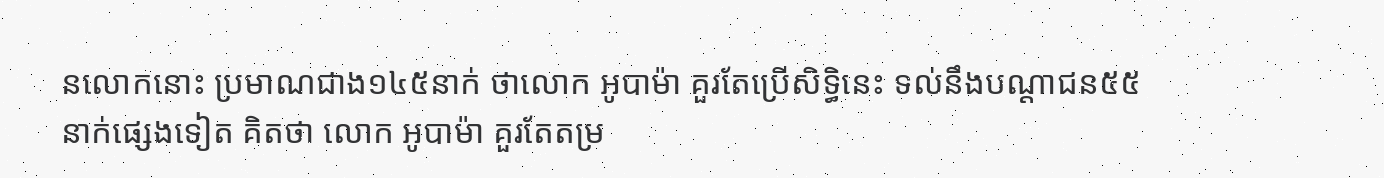នលោកនោះ ប្រមាណជាង១៤៥នាក់ ថាលោក អូបាម៉ា គួរតែប្រើសិទ្ធិនេះ ទល់នឹងបណ្ដាជន៥៥នាក់ផ្សេងទៀត គិតថា លោក អូបាម៉ា គួរតែតម្រ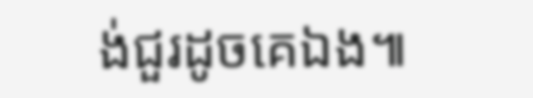ង់ជួរដូចគេឯង៕